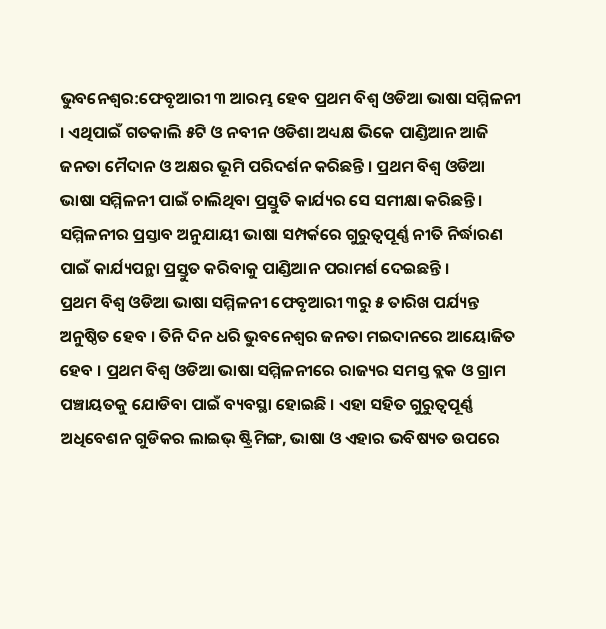ଭୁବନେଶ୍ବର:ଫେବୃଆରୀ ୩ ଆରମ୍ଭ ହେବ ପ୍ରଥମ ବିଶ୍ଵ ଓଡିଆ ଭାଷା ସମ୍ମିଳନୀ । ଏଥିପାଇଁ ଗତକାଲି ୫ଟି ଓ ନବୀନ ଓଡିଶା ଅଧ୍ୟକ୍ଷ ଭିକେ ପାଣ୍ଡିଆନ ଆଜି ଜନତା ମୈଦାନ ଓ ଅକ୍ଷର ଭୂମି ପରିଦର୍ଶନ କରିଛନ୍ତି । ପ୍ରଥମ ବିଶ୍ୱ ଓଡିଆ ଭାଷା ସମ୍ମିଳନୀ ପାଇଁ ଚାଲିଥିବା ପ୍ରସ୍ତୁତି କାର୍ଯ୍ୟର ସେ ସମୀକ୍ଷା କରିଛନ୍ତି । ସମ୍ମିଳନୀର ପ୍ରସ୍ତାବ ଅନୁଯାୟୀ ଭାଷା ସମ୍ପର୍କରେ ଗୁରୁତ୍ୱପୂର୍ଣ୍ଣ ନୀତି ନିର୍ଦ୍ଧାରଣ ପାଇଁ କାର୍ଯ୍ୟପନ୍ଥା ପ୍ରସ୍ତୁତ କରିବାକୁ ପାଣ୍ଡିଆନ ପରାମର୍ଶ ଦେଇଛନ୍ତି ।
ପ୍ରଥମ ବିଶ୍ଵ ଓଡିଆ ଭାଷା ସମ୍ମିଳନୀ ଫେବୃଆରୀ ୩ରୁ ୫ ତାରିଖ ପର୍ଯ୍ୟନ୍ତ ଅନୁଷ୍ଠିତ ହେବ । ତିନି ଦିନ ଧରି ଭୁବନେଶ୍ୱର ଜନତା ମଇଦାନରେ ଆୟୋଜିତ ହେବ । ପ୍ରଥମ ବିଶ୍ୱ ଓଡିଆ ଭାଷା ସମ୍ମିଳନୀରେ ରାଜ୍ୟର ସମସ୍ତ ବ୍ଲକ ଓ ଗ୍ରାମ ପଞ୍ଚାୟତକୁ ଯୋଡିବା ପାଇଁ ବ୍ୟବସ୍ଥା ହୋଇଛି । ଏହା ସହିତ ଗୁରୁତ୍ୱପୂର୍ଣ୍ଣ ଅଧିବେଶନ ଗୁଡିକର ଲାଇଭ୍ ଷ୍ଟ୍ରିମିଙ୍ଗ, ଭାଷା ଓ ଏହାର ଭବିଷ୍ୟତ ଉପରେ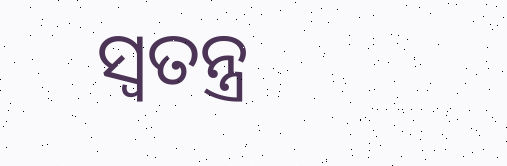ସ୍ୱତନ୍ତ୍ର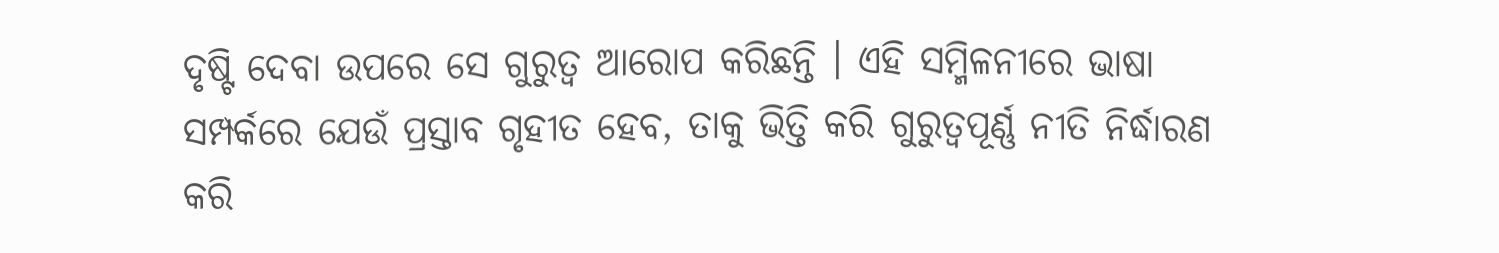ଦୃଷ୍ଟି ଦେବା ଉପରେ ସେ ଗୁରୁତ୍ୱ ଆରୋପ କରିଛନ୍ତି । ଏହି ସମ୍ମିଳନୀରେ ଭାଷା ସମ୍ପର୍କରେ ଯେଉଁ ପ୍ରସ୍ତାବ ଗୃହୀତ ହେବ, ତାକୁ ଭିତ୍ତି କରି ଗୁରୁତ୍ୱପୂର୍ଣ୍ଣ ନୀତି ନିର୍ଦ୍ଧାରଣ କରି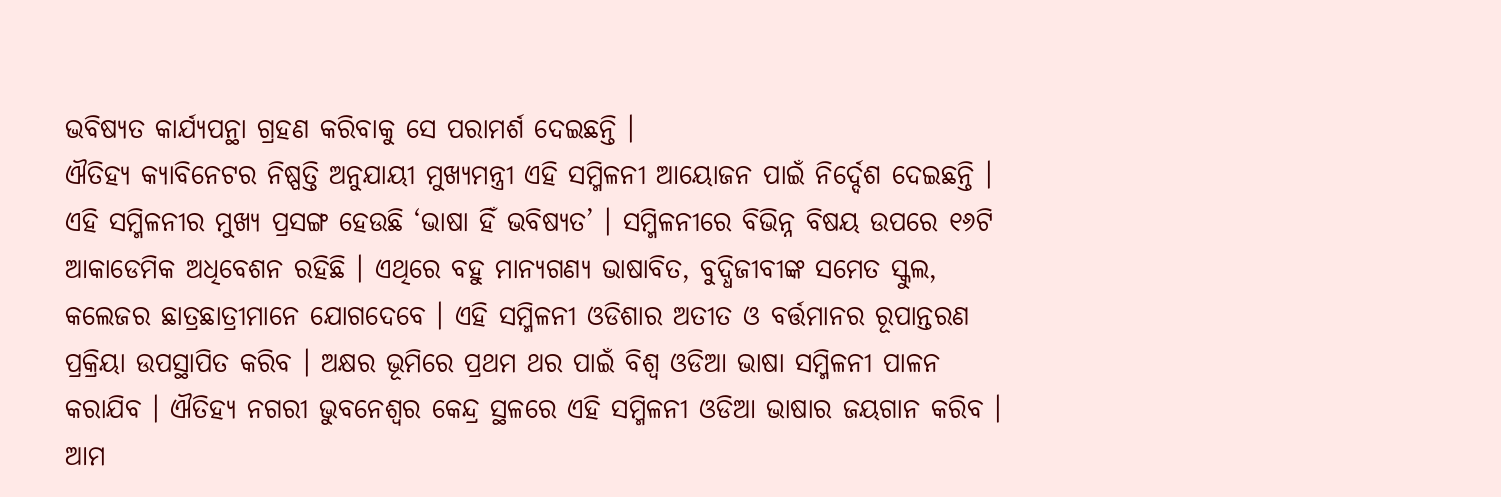ଭବିଷ୍ୟତ କାର୍ଯ୍ୟପନ୍ଥା ଗ୍ରହଣ କରିବାକୁ ସେ ପରାମର୍ଶ ଦେଇଛନ୍ତି ।
ଐତିହ୍ୟ କ୍ୟାବିନେଟର ନିଷ୍ପତ୍ତି ଅନୁଯାୟୀ ମୁଖ୍ୟମନ୍ତ୍ରୀ ଏହି ସମ୍ମିଳନୀ ଆୟୋଜନ ପାଇଁ ନିର୍ଦ୍ଦେଶ ଦେଇଛନ୍ତି । ଏହି ସମ୍ମିଳନୀର ମୁଖ୍ୟ ପ୍ରସଙ୍ଗ ହେଉଛି ‘ଭାଷା ହିଁ ଭବିଷ୍ୟତ’ । ସମ୍ମିଳନୀରେ ବିଭିନ୍ନ ବିଷୟ ଉପରେ ୧୬ଟି ଆକାଡେମିକ ଅଧିବେଶନ ରହିଛି । ଏଥିରେ ବହୁ ମାନ୍ୟଗଣ୍ୟ ଭାଷାବିତ, ବୁଦ୍ଧିଜୀବୀଙ୍କ ସମେତ ସ୍କୁଲ, କଲେଜର ଛାତ୍ରଛାତ୍ରୀମାନେ ଯୋଗଦେବେ । ଏହି ସମ୍ମିଳନୀ ଓଡିଶାର ଅତୀତ ଓ ବର୍ତ୍ତମାନର ରୂପାନ୍ତରଣ ପ୍ରକ୍ରିୟା ଉପସ୍ଥାପିତ କରିବ । ଅକ୍ଷର ଭୂମିରେ ପ୍ରଥମ ଥର ପାଇଁ ବିଶ୍ୱ ଓଡିଆ ଭାଷା ସମ୍ମିଳନୀ ପାଳନ କରାଯିବ । ଐତିହ୍ୟ ନଗରୀ ଭୁବନେଶ୍ୱର କେନ୍ଦ୍ର ସ୍ଥଳରେ ଏହି ସମ୍ମିଳନୀ ଓଡିଆ ଭାଷାର ଜୟଗାନ କରିବ । ଆମ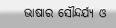ଭାଷାର ସୌନ୍ଦର୍ଯ୍ୟ ଓ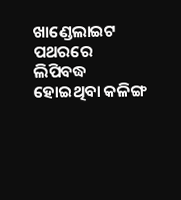ଖାଣ୍ଡେଲାଇଟ ପଥରରେ ଲିପିବଦ୍ଧ ହୋଇଥିବା କଳିଙ୍ଗ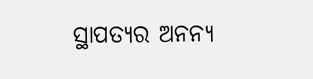ସ୍ଥାପତ୍ୟର ଅନନ୍ୟ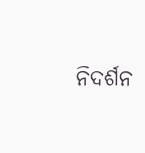ନିଦର୍ଶନ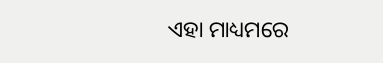ଏହା ମାଧ୍ୟମରେ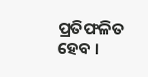ପ୍ରତିଫଳିତ ହେବ ।